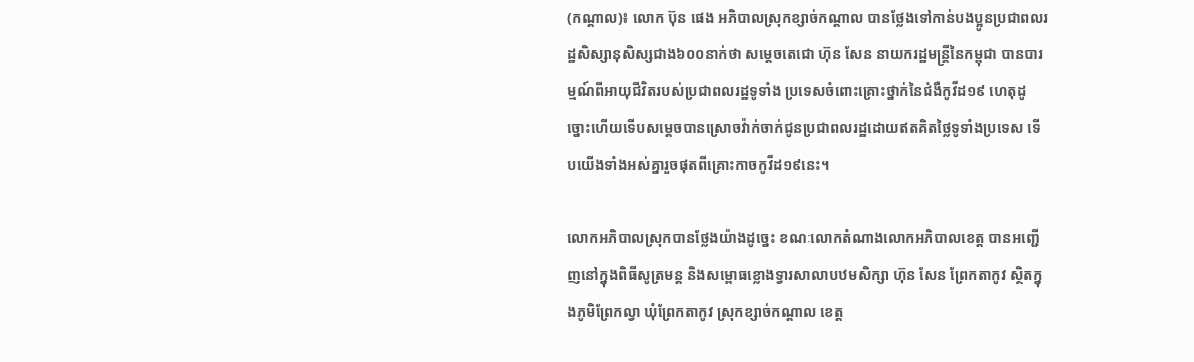(កណ្ដាល)៖ លោក ប៊ុន ផេង អភិបាលស្រុកខ្សាច់កណ្ដាល បានថ្លែងទៅកាន់បងប្អូនប្រជាពលរដ្ឋសិស្សានុសិស្សជាង៦០០នាក់ថា សម្ដេចតេជោ ហ៊ុន សែន នាយករដ្ឋមន្រ្តីនៃកម្ពុជា បានបារម្មណ៍ពីអាយុជីវិតរបស់ប្រជាពលរដ្ឋទូទាំង ប្រទេសចំពោះគ្រោះថ្នាក់នៃជំងឺកូវីដ១៩ ហេតុដូច្នោះហើយទើបសម្ដេចបានស្រោចវ៉ាក់ចាក់ជូនប្រជាពលរដ្ឋដោយឥតគិតថ្លៃទូទាំងប្រទេស ទើបយើងទាំងអស់គ្នារួចផុតពីគ្រោះកាចកូវីដ១៩នេះ។

លោកអភិបាលស្រុកបានថ្លែងយ៉ាងដូច្នេះ ខណៈលោកតំណាងលោកអភិបាលខេត្ត បានអញ្ជើញនៅក្នុងពិធីសូត្រមន្ត និងសម្ពោធខ្លោងទ្វារសាលាបឋមសិក្សា ហ៊ុន សែន ព្រែកតាកូវ ស្ថិតក្នុងភូមិព្រែកល្វា ឃុំព្រែកតាកូវ ស្រុកខ្សាច់កណ្តាល ខេត្ត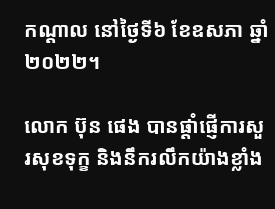កណ្តាល នៅថ្ងៃទី៦ ខែឧសភា ឆ្នាំ២០២២។

លោក ប៊ុន ផេង បានផ្ដាំផ្ញើការសួរសុខទុក្ខ និងនឹករលឹកយ៉ាងខ្លាំង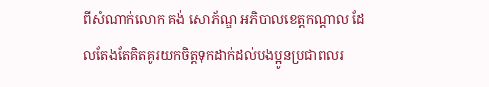ពីសំណាក់លោក គង់ សោភ័ណ្ឌ អភិបាលខេត្តកណ្ដាល ដែលតែងតែគិតគូរយកចិត្តទុកដាក់ដល់បងប្អូនប្រជាពលរ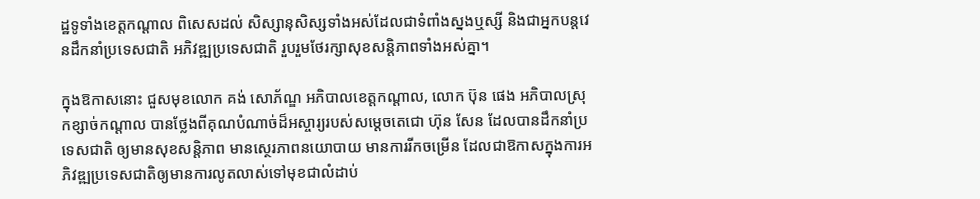ដ្ឋទូទាំងខេត្តកណ្ដាល ពិសេសដល់ សិស្សានុសិស្សទាំងអស់ដែលជាទំពាំងស្នងឬស្សី និងជាអ្នកបន្តវេនដឹកនាំប្រទេសជាតិ អភិវឌ្ឍប្រទេសជាតិ រួបរួមថែរក្សាសុខសន្តិភាពទាំងអស់គ្នា។

ក្នុងឱកាសនោះ ជួសមុខលោក គង់ សោភ័ណ្ឌ អភិបាលខេត្តកណ្ដាល, លោក ប៊ុន ផេង អភិបាលស្រុកខ្សាច់កណ្ដាល បានថ្លែងពីគុណបំណាច់ដ៏អស្ចារ្យរបស់សម្ដេចតេជោ ហ៊ុន សែន ដែលបានដឹកនាំប្រទេសជាតិ ឲ្យមានសុខសន្តិភាព មានស្ថេរភាពនយោបាយ មានការរីកចម្រើន ដែលជាឱកាសក្នុងការអភិវឌ្ឍប្រទេសជាតិឲ្យមានការលូតលាស់ទៅមុខជាលំដាប់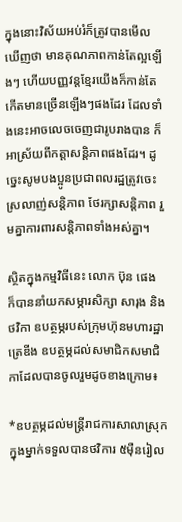ក្នុងនោះវិស័យអប់រំក៏ត្រូវបានមើលឃើញថា មានគុណភាពកាន់តែល្អឡើងៗ ហើយបញ្ញវន្តខ្មែរយើងក៏កាន់តែកើតមានច្រើនឡើងៗផងដែរ ដែលទាំងនេះអាចលេចចេញជារូបរាងបាន ក៏អាស្រ័យពីកត្តាសន្តិភាពផងដែរ។ ដូច្នេះសូមបងប្អូនប្រជាពលរដ្ឋត្រូវចេះស្រលាញ់សន្តិភាព ថែរក្សាសន្តិភាព រួមគ្នាការពារសន្តិភាពទាំងអស់គ្នា។

ស្ថិតក្នុងកម្មវិធីនេះ លោក ប៊ុន ផេង ក៏បាននាំយកសម្ភារសិក្សា សារុង និងថវិកា ឧបត្ថម្ភរបស់ក្រុមហ៊ុនមហារដ្ឋាត្រេឌីង ឧបត្ថម្ភដល់សមាជិកសមាជិកាដែលបានចូលរួមដូចខាងក្រោម៖

*ឧបត្ថម្ភដល់មន្រ្តីរាជការសាលាស្រុក ក្នុងម្នាក់ទទួលបានថវិការ ៥ម៉ឺនរៀល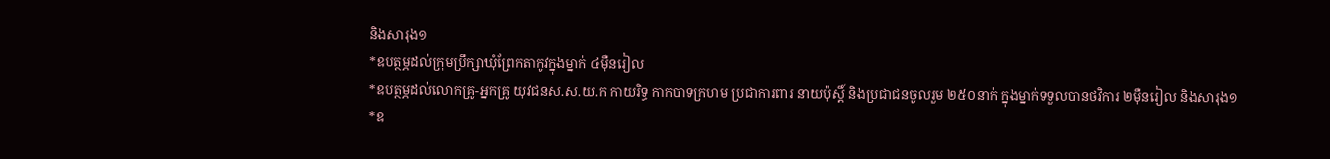និងសារុង១
*ឧបត្ថម្ភដល់ក្រុមប្រឹក្សាឃុំព្រែកតាកូវក្នុងម្នាក់ ៤ម៉ឺនរៀល
*ឧបត្ថម្ភដល់លោកគ្រូ-អ្នកគ្រូ យុវជនស.ស.យ.ក កាយរិទ្ធ កាកបាទក្រហម ប្រជាការពារ នាយប៉ុស្តិ៍ និងប្រជាជនចូលរួម ២៥០នាក់ ក្នុងម្នាក់ទទួលបានថវិការ ២ម៉ឺនរៀល និងសារុង១
*ឧ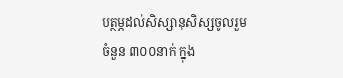បត្ថម្ភដល់សិស្សានុសិស្សចូលរួមចំនួន ៣០០នាក់ ក្នុង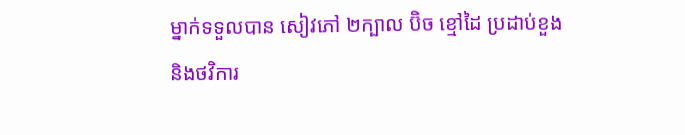ម្នាក់ទទួលបាន សៀវភៅ ២ក្បាល ប៊ិច ខ្មៅដៃ ប្រដាប់ខួង និងថវិការ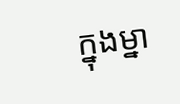ក្នុងម្នា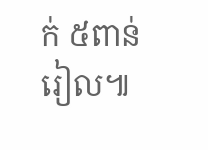ក់ ៥ពាន់រៀល៕